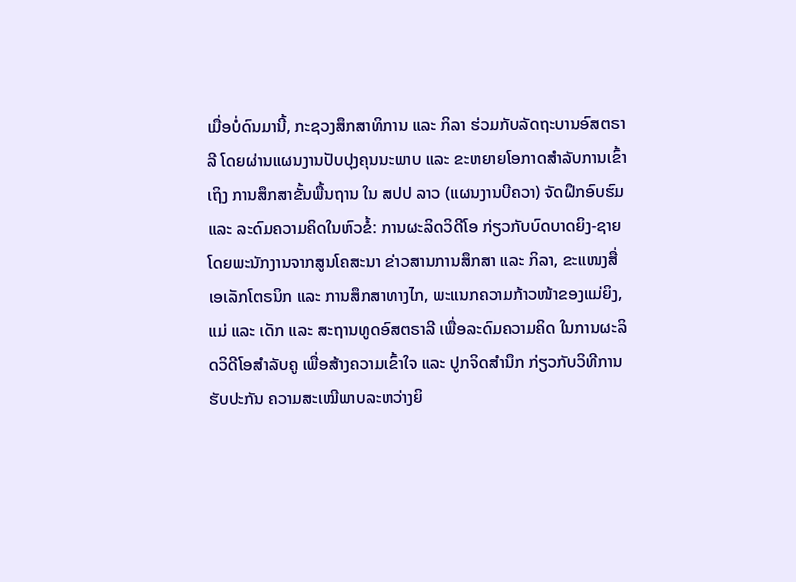ເມື່ອບໍ່ດົນມານີ້, ກະຊວງສຶກສາທິການ ແລະ ກິລາ ຮ່ວມກັບລັດຖະບານອົສຕຣາລີ ໂດຍຜ່ານແຜນງານປັບປຸງຄຸນນະພາບ ແລະ ຂະຫຍາຍໂອກາດສໍາລັບການເຂົ້າເຖິງ ການສຶກສາຂັ້ນພື້ນຖານ ໃນ ສປປ ລາວ (ແຜນງານບີຄວາ) ຈັດຝຶກອົບຮົມ ແລະ ລະດົມຄວາມຄິດໃນຫົວຂໍ້: ການຜະລິດວິດີໂອ ກ່ຽວກັບບົດບາດຍິງ-ຊາຍ ໂດຍພະນັກງານຈາກສູນໂຄສະນາ ຂ່າວສານການສຶກສາ ແລະ ກິລາ, ຂະແໜງສື່ເອເລັກໂຕຣນິກ ແລະ ການສຶກສາທາງໄກ, ພະແນກຄວາມກ້າວໜ້າຂອງແມ່ຍິງ, ແມ່ ແລະ ເດັກ ແລະ ສະຖານທູດອົສຕຣາລີ ເພື່ອລະດົມຄວາມຄິດ ໃນການຜະລິດວິດີໂອສໍາລັບຄູ ເພື່ອສ້າງຄວາມເຂົ້າໃຈ ແລະ ປູກຈິດສໍານຶກ ກ່ຽວກັບວິທີການຮັບປະກັນ ຄວາມສະເໝີພາບລະຫວ່າງຍິ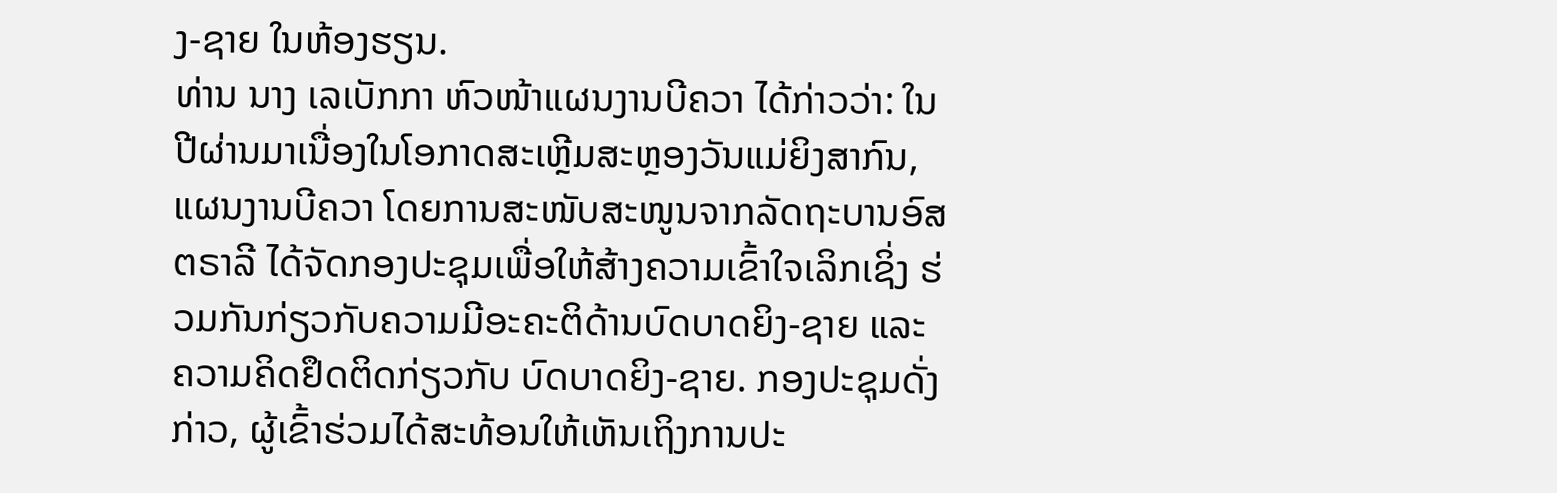ງ-ຊາຍ ໃນຫ້ອງຮຽນ.
ທ່ານ ນາງ ເລເບັກກາ ຫົວໜ້າແຜນງານບີຄວາ ໄດ້ກ່າວວ່າ: ໃນປີຜ່ານມາເນື່ອງໃນໂອກາດສະເຫຼີມສະຫຼອງວັນແມ່ຍິງສາກົນ, ແຜນງານບີຄວາ ໂດຍການສະໜັບສະໜູນຈາກລັດຖະບານອົສຕຣາລີ ໄດ້ຈັດກອງປະຊຸມເພື່ອໃຫ້ສ້າງຄວາມເຂົ້າໃຈເລິກເຊິ່ງ ຮ່ວມກັນກ່ຽວກັບຄວາມມີອະຄະຕິດ້ານບົດບາດຍິງ-ຊາຍ ແລະ ຄວາມຄິດຢຶດຕິດກ່ຽວກັບ ບົດບາດຍິງ-ຊາຍ. ກອງປະຊຸມດັ່ງກ່າວ, ຜູ້ເຂົ້າຮ່ວມໄດ້ສະທ້ອນໃຫ້ເຫັນເຖິງການປະ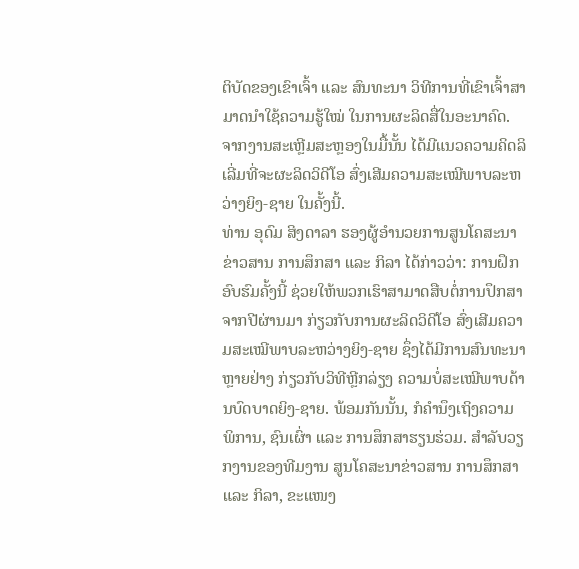ຕິບັດຂອງເຂົາເຈົ້າ ແລະ ສົນທະນາ ວິທີການທີ່ເຂົາເຈົ້າສາມາດນໍາໃຊ້ຄວາມຮູ້ໃໝ່ ໃນການຜະລິດສື່ໃນອະນາຄົດ. ຈາກງານສະເຫຼີມສະຫຼອງໃນມື້ນັ້ນ ໄດ້ມີແນວຄວາມຄິດລິເລີ່ມທີ່ຈະຜະລິດວິດີໂອ ສົ່ງເສີມຄວາມສະເໝີພາບລະຫວ່າງຍິງ-ຊາຍ ໃນຄັ້ງນີ້.
ທ່ານ ອຸດົມ ສິງດາລາ ຮອງຜູ້ອໍານວຍການສູນໂຄສະນາຂ່າວສານ ການສຶກສາ ແລະ ກິລາ ໄດ້ກ່າວວ່າ: ການຝຶກອົບຮົມຄັ້ງນີ້ ຊ່ວຍໃຫ້ພວກເຮົາສາມາດສືບຕໍ່ການປຶກສາຈາກປີຜ່ານມາ ກ່ຽວກັບການຜະລິດວິດີໂອ ສົ່ງເສີມຄວາມສະເໝີພາບລະຫວ່າງຍິງ-ຊາຍ ຊຶ່ງໄດ້ມີການສົນທະນາຫຼາຍຢ່າງ ກ່ຽວກັບວິທີຫຼີກລ່ຽງ ຄວາມບໍ່ສະເໝີພາບດ້ານບົດບາດຍິງ-ຊາຍ. ພ້ອມກັນນັ້ນ, ກໍຄຳນຶງເຖິງຄວາມພິການ, ຊົນເຜົ່າ ແລະ ການສຶກສາຮຽນຮ່ວມ. ສຳລັບວຽກງານຂອງທີມງານ ສູນໂຄສະນາຂ່າວສານ ການສຶກສາ ແລະ ກິລາ, ຂະແໜງ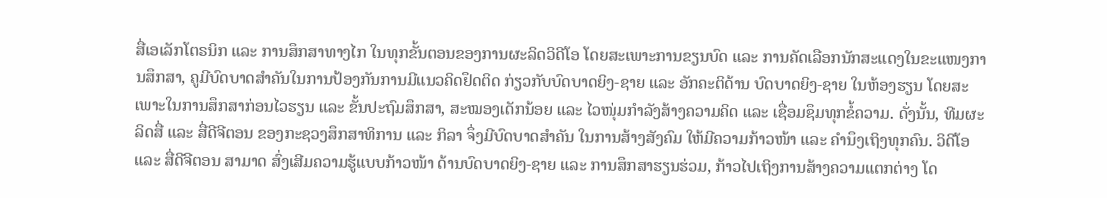ສື່ເອເລັກໂຕຣນິກ ແລະ ການສຶກສາທາງໄກ ໃນທຸກຂັ້ນຕອນຂອງການຜະລິດວິດີໂອ ໂດຍສະເພາະການຂຽນບົດ ແລະ ການຄັດເລືອກນັກສະແດງໃນຂະແໜງການສຶກສາ, ຄູມີບົດບາດສໍາຄັນໃນການປ້ອງກັນການມີແນວຄິດຢຶດຕິດ ກ່ຽວກັບບົດບາດຍິງ-ຊາຍ ແລະ ອັກຄະຕິດ້ານ ບົດບາດຍິງ-ຊາຍ ໃນຫ້ອງຮຽນ ໂດຍສະເພາະໃນການສຶກສາກ່ອນໄວຮຽນ ແລະ ຂັ້ນປະຖົມສຶກສາ, ສະໝອງເດັກນ້ອຍ ແລະ ໄວໜຸ່ມກໍາລັງສ້າງຄວາມຄິດ ແລະ ເຊື່ອມຊຶມທຸກຂໍ້ຄວາມ. ດັ່ງນັ້ນ, ທີມຜະລິດສື່ ແລະ ສື່ດີຈີຕອນ ຂອງກະຊວງສຶກສາທິການ ແລະ ກິລາ ຈຶ່ງມີບົດບາດສໍາຄັນ ໃນການສ້າງສັງຄົມ ໃຫ້ມີຄວາມກ້າວໜ້າ ແລະ ຄໍານຶງເຖິງທຸກຄົນ. ວິດີໂອ ແລະ ສື່ດີຈີຕອນ ສາມາດ ສົ່ງເສີມຄວາມຮູ້ແບບກ້າວໜ້າ ດ້ານບົດບາດຍິງ-ຊາຍ ແລະ ການສຶກສາຮຽນຮ່ວມ, ກ້າວໄປເຖິງການສ້າງຄວາມແຕກຕ່າງ ໂດ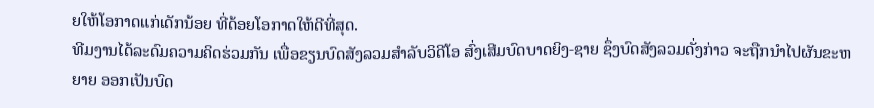ຍໃຫ້ໂອກາດແກ່ເດັກນ້ອຍ ທີ່ດ້ອຍໂອກາດໃຫ້ດີທີ່ສຸດ.
ທີມງານໄດ້ລະດົມຄວາມຄິດຮ່ວມກັນ ເພື່ອຂຽນບົດສັງລວມສໍາລັບວິດີໂອ ສົ່ງເສີມບົດບາດຍິງ-ຊາຍ ຊຶ່ງບົດສັງລວມດັ່ງກ່າວ ຈະຖືກນໍາໄປຜັນຂະຫຍາຍ ອອກເປັນບົດ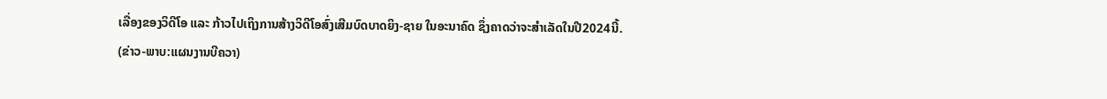ເລື່ອງຂອງວິດີໂອ ແລະ ກ້າວໄປເຖິງການສ້າງວິດີໂອສົ່ງເສີມບົດບາດຍິງ-ຊາຍ ໃນອະນາຄົດ ຊຶ່ງຄາດວ່າຈະສໍາເລັດໃນປີ2024ນີ້.
(ຂ່າວ-ພາບ:ແຜນງານບີຄວາ)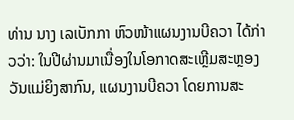ທ່ານ ນາງ ເລເບັກກາ ຫົວໜ້າແຜນງານບີຄວາ ໄດ້ກ່າວວ່າ: ໃນປີຜ່ານມາເນື່ອງໃນໂອກາດສະເຫຼີມສະຫຼອງວັນແມ່ຍິງສາກົນ, ແຜນງານບີຄວາ ໂດຍການສະ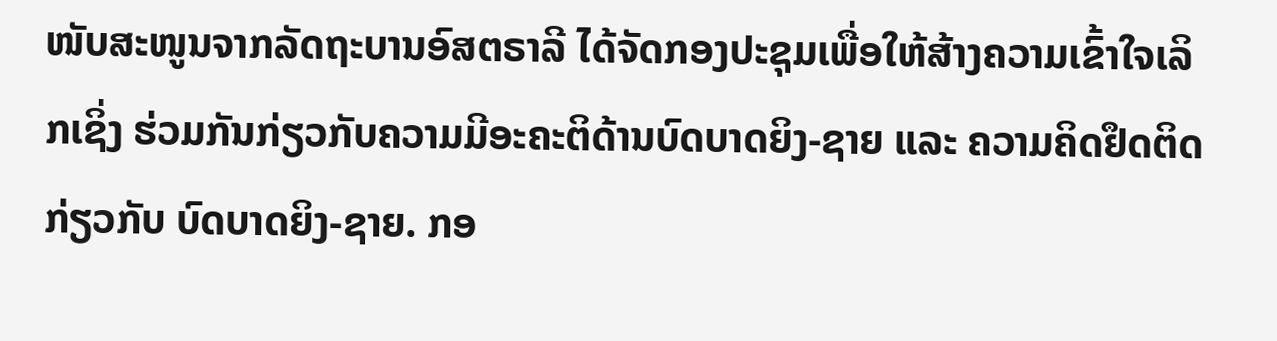ໜັບສະໜູນຈາກລັດຖະບານອົສຕຣາລີ ໄດ້ຈັດກອງປະຊຸມເພື່ອໃຫ້ສ້າງຄວາມເຂົ້າໃຈເລິກເຊິ່ງ ຮ່ວມກັນກ່ຽວກັບຄວາມມີອະຄະຕິດ້ານບົດບາດຍິງ-ຊາຍ ແລະ ຄວາມຄິດຢຶດຕິດກ່ຽວກັບ ບົດບາດຍິງ-ຊາຍ. ກອ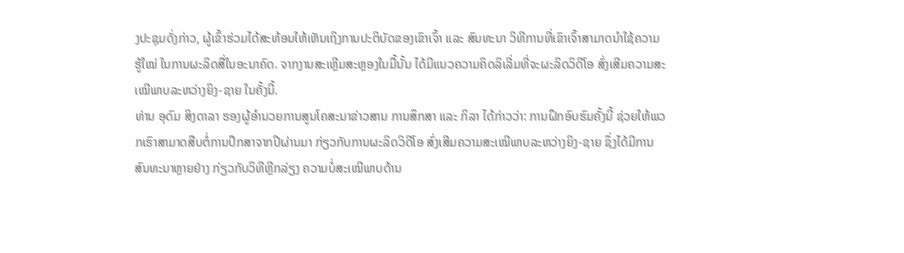ງປະຊຸມດັ່ງກ່າວ, ຜູ້ເຂົ້າຮ່ວມໄດ້ສະທ້ອນໃຫ້ເຫັນເຖິງການປະຕິບັດຂອງເຂົາເຈົ້າ ແລະ ສົນທະນາ ວິທີການທີ່ເຂົາເຈົ້າສາມາດນໍາໃຊ້ຄວາມຮູ້ໃໝ່ ໃນການຜະລິດສື່ໃນອະນາຄົດ. ຈາກງານສະເຫຼີມສະຫຼອງໃນມື້ນັ້ນ ໄດ້ມີແນວຄວາມຄິດລິເລີ່ມທີ່ຈະຜະລິດວິດີໂອ ສົ່ງເສີມຄວາມສະເໝີພາບລະຫວ່າງຍິງ-ຊາຍ ໃນຄັ້ງນີ້.
ທ່ານ ອຸດົມ ສິງດາລາ ຮອງຜູ້ອໍານວຍການສູນໂຄສະນາຂ່າວສານ ການສຶກສາ ແລະ ກິລາ ໄດ້ກ່າວວ່າ: ການຝຶກອົບຮົມຄັ້ງນີ້ ຊ່ວຍໃຫ້ພວກເຮົາສາມາດສືບຕໍ່ການປຶກສາຈາກປີຜ່ານມາ ກ່ຽວກັບການຜະລິດວິດີໂອ ສົ່ງເສີມຄວາມສະເໝີພາບລະຫວ່າງຍິງ-ຊາຍ ຊຶ່ງໄດ້ມີການສົນທະນາຫຼາຍຢ່າງ ກ່ຽວກັບວິທີຫຼີກລ່ຽງ ຄວາມບໍ່ສະເໝີພາບດ້ານ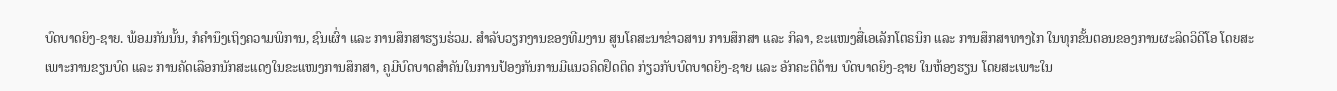ບົດບາດຍິງ-ຊາຍ. ພ້ອມກັນນັ້ນ, ກໍຄຳນຶງເຖິງຄວາມພິການ, ຊົນເຜົ່າ ແລະ ການສຶກສາຮຽນຮ່ວມ. ສຳລັບວຽກງານຂອງທີມງານ ສູນໂຄສະນາຂ່າວສານ ການສຶກສາ ແລະ ກິລາ, ຂະແໜງສື່ເອເລັກໂຕຣນິກ ແລະ ການສຶກສາທາງໄກ ໃນທຸກຂັ້ນຕອນຂອງການຜະລິດວິດີໂອ ໂດຍສະເພາະການຂຽນບົດ ແລະ ການຄັດເລືອກນັກສະແດງໃນຂະແໜງການສຶກສາ, ຄູມີບົດບາດສໍາຄັນໃນການປ້ອງກັນການມີແນວຄິດຢຶດຕິດ ກ່ຽວກັບບົດບາດຍິງ-ຊາຍ ແລະ ອັກຄະຕິດ້ານ ບົດບາດຍິງ-ຊາຍ ໃນຫ້ອງຮຽນ ໂດຍສະເພາະໃນ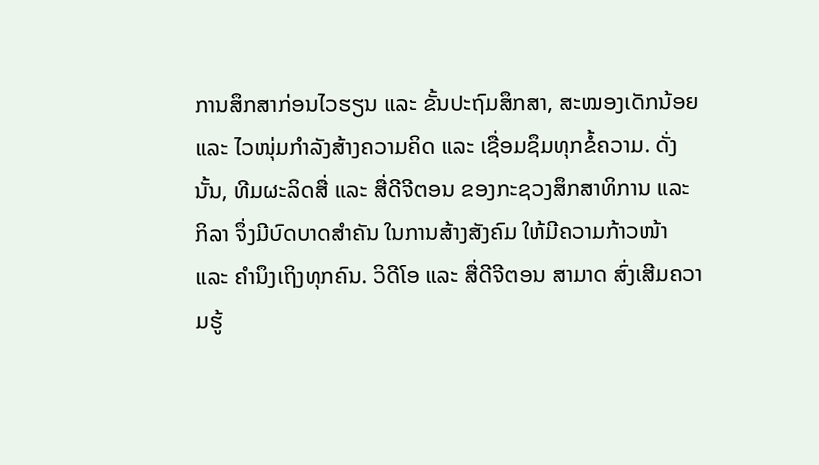ການສຶກສາກ່ອນໄວຮຽນ ແລະ ຂັ້ນປະຖົມສຶກສາ, ສະໝອງເດັກນ້ອຍ ແລະ ໄວໜຸ່ມກໍາລັງສ້າງຄວາມຄິດ ແລະ ເຊື່ອມຊຶມທຸກຂໍ້ຄວາມ. ດັ່ງນັ້ນ, ທີມຜະລິດສື່ ແລະ ສື່ດີຈີຕອນ ຂອງກະຊວງສຶກສາທິການ ແລະ ກິລາ ຈຶ່ງມີບົດບາດສໍາຄັນ ໃນການສ້າງສັງຄົມ ໃຫ້ມີຄວາມກ້າວໜ້າ ແລະ ຄໍານຶງເຖິງທຸກຄົນ. ວິດີໂອ ແລະ ສື່ດີຈີຕອນ ສາມາດ ສົ່ງເສີມຄວາມຮູ້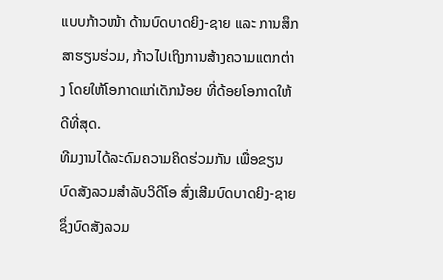ແບບກ້າວໜ້າ ດ້ານບົດບາດຍິງ-ຊາຍ ແລະ ການສຶກສາຮຽນຮ່ວມ, ກ້າວໄປເຖິງການສ້າງຄວາມແຕກຕ່າງ ໂດຍໃຫ້ໂອກາດແກ່ເດັກນ້ອຍ ທີ່ດ້ອຍໂອກາດໃຫ້ດີທີ່ສຸດ.
ທີມງານໄດ້ລະດົມຄວາມຄິດຮ່ວມກັນ ເພື່ອຂຽນບົດສັງລວມສໍາລັບວິດີໂອ ສົ່ງເສີມບົດບາດຍິງ-ຊາຍ ຊຶ່ງບົດສັງລວມ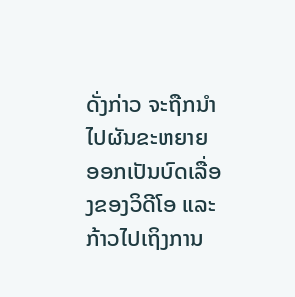ດັ່ງກ່າວ ຈະຖືກນໍາໄປຜັນຂະຫຍາຍ ອອກເປັນບົດເລື່ອງຂອງວິດີໂອ ແລະ ກ້າວໄປເຖິງການ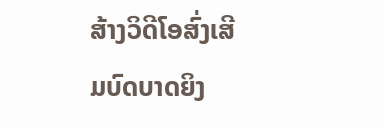ສ້າງວິດີໂອສົ່ງເສີມບົດບາດຍິງ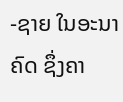-ຊາຍ ໃນອະນາຄົດ ຊຶ່ງຄາ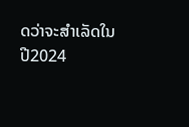ດວ່າຈະສໍາເລັດໃນປີ2024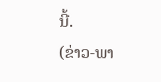ນີ້.
(ຂ່າວ-ພາ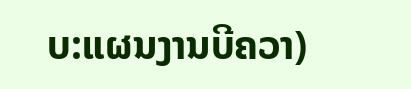ບ:ແຜນງານບີຄວາ)